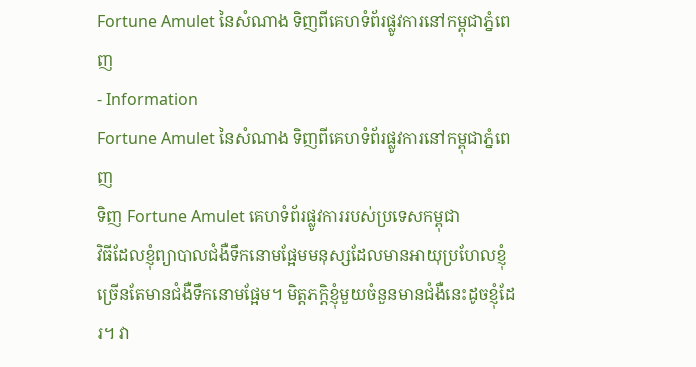Fortune Amulet នៃសំណាង ទិញពីគេហទំព័រផ្លូវការនៅកម្ពុជាភ្នំពេញ
- Information
Fortune Amulet នៃសំណាង ទិញពីគេហទំព័រផ្លូវការនៅកម្ពុជាភ្នំពេញ
ទិញ Fortune Amulet គេហទំព័រផ្លូវការរបស់ប្រទេសកម្ពុជា
វិធីដែលខ្ញុំព្យាបាលជំងឺទឹកនោមផ្អែមមនុស្សដែលមានអាយុប្រហែលខ្ញុំ ច្រើនតែមានជំងឺទឹកនោមផ្អែម។ មិត្តភក្តិខ្ញុំមួយចំនួនមានជំងឺនេះដូចខ្ញុំដែរ។ វា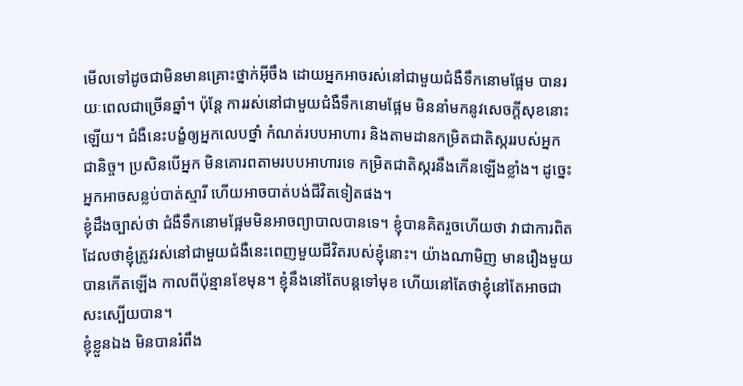មើលទៅដូចជាមិនមានគ្រោះថ្នាក់អ៊ីចឹង ដោយអ្នកអាចរស់នៅជាមួយជំងឺទឹកនោមផ្អែម បានរយៈពេលជាច្រើនឆ្នាំ។ ប៉ុន្តែ ការរស់នៅជាមួយជំងឺទឹកនោមផ្អែម មិននាំមកនូវសេចក្តីសុខនោះឡើយ។ ជំងឺនេះបង្ខំឲ្យអ្នកលេបថ្នាំ កំណត់របបអាហារ និងតាមដានកម្រិតជាតិស្កររបស់អ្នកជានិច្ច។ ប្រសិនបើអ្នក មិនគោរពតាមរបបអាហារទេ កម្រិតជាតិស្ករនឹងកើនឡើងខ្លាំង។ ដូច្នេះ អ្នកអាចសន្លប់បាត់ស្មារី ហើយអាចបាត់បង់ជីវិតទៀតផង។
ខ្ញុំដឹងច្បាស់ថា ជំងឺទឹកនោមផ្អែមមិនអាចព្យាបាលបានទេ។ ខ្ញុំបានគិតរួចហើយថា វាជាការពិត ដែលថាខ្ញុំត្រូវរស់នៅជាមួយជំងឺនេះពេញមួយជីវិតរបស់ខ្ញុំនោះ។ យ៉ាងណាមិញ មានរឿងមួយបានកើតឡើង កាលពីប៉ុន្មានខែមុន។ ខ្ញុំនឹងនៅតែបន្តទៅមុខ ហើយនៅតែថាខ្ញុំនៅតែអាចជាសះស្បើយបាន។
ខ្ញុំខ្លួនឯង មិនបានរំពឹង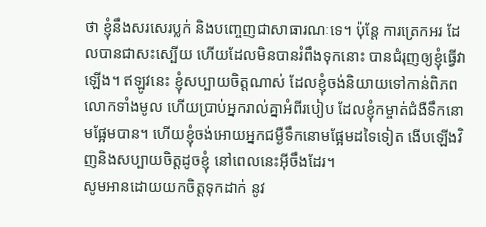ថា ខ្ញុំនឹងសរសេរប្លក់ និងបញ្ចេញជាសាធារណៈទេ។ ប៉ុន្តែ ការត្រេកអរ ដែលបានជាសះស្បើយ ហើយដែលមិនបានរំពឹងទុកនោះ បានជំរុញឲ្យខ្ញុំធ្វើវាឡើង។ ឥឡូវនេះ ខ្ញុំសប្បាយចិត្តណាស់ ដែលខ្ញុំចង់និយាយទៅកាន់ពិភពលោកទាំងមូល ហើយប្រាប់អ្នករាល់គ្នាអំពីរបៀប ដែលខ្ញុំកម្ចាត់ជំងឺទឹកនោមផ្អែមបាន។ ហើយខ្ញុំចង់អោយអ្នកជម្ងឺទឹកនោមផ្អែមដទៃទៀត ងើបឡើងវិញនិងសប្បាយចិត្តដូចខ្ញុំ នៅពេលនេះអ៊ីចឹងដែរ។
សូមអានដោយយកចិត្តទុកដាក់ នូវ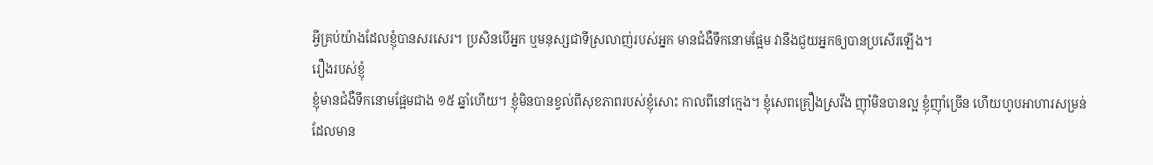អ្វីគ្រប់យ៉ាងដែលខ្ញុំបានសរសេរ។ ប្រសិនបើអ្នក ឬមនុស្សជាទីស្រលាញ់របស់អ្នក មានជំងឺទឹកនោមផ្អែម វានឹងជួយអ្នកឲ្យបានប្រសើរឡើង។
រឿងរបស់ខ្ញុំ
ខ្ញុំមានជំងឺទឹកនោមផ្អែមជាង ១៥ ឆ្នាំហើយ។ ខ្ញុំមិនបានខ្វល់ពីសុខភាពរបស់ខ្ញុំសោះ កាលពីនៅក្មេង។ ខ្ញុំសេពគ្រឿងស្រវឹង ញ៉ាំមិនបានល្អ ខ្ញុំញ៉ាំច្រើន ហើយហូបអាហារសម្រន់ ដែលមាន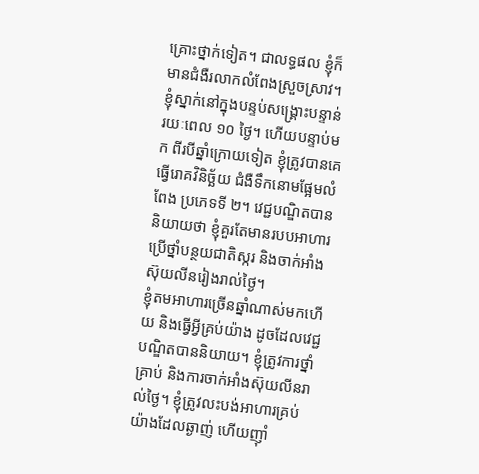គ្រោះថ្នាក់ទៀត។ ជាលទ្ធផល ខ្ញុំក៏មានជំងឺរលាកលំពែងស្រួចស្រាវ។ ខ្ញុំស្នាក់នៅក្នុងបន្ទប់សង្គ្រោះបន្ទាន់ រយៈពេល ១០ ថ្ងៃ។ ហើយបន្ទាប់មក ពីរបីឆ្នាំក្រោយទៀត ខ្ញុំត្រូវបានគេធ្វើរោគវិនិច្ឆ័យ ជំងឺទឹកនោមផ្អែមលំពែង ប្រភេទទី ២។ វេជ្ជបណ្ឌិតបាននិយាយថា ខ្ញុំគួរតែមានរបបអាហារ ប្រើថ្នាំបន្ថយជាតិស្ករ និងចាក់អាំងស៊ុយលីនរៀងរាល់ថ្ងៃ។
ខ្ញុំតមអាហារច្រើនឆ្នាំណាស់មកហើយ និងធ្វើអ្វីគ្រប់យ៉ាង ដូចដែលវេជ្ជបណ្ឌិតបាននិយាយ។ ខ្ញុំត្រូវការថ្នាំគ្រាប់ និងការចាក់អាំងស៊ុយលីនរាល់ថ្ងៃ។ ខ្ញុំត្រូវលះបង់អាហារគ្រប់យ៉ាងដែលឆ្ងាញ់ ហើយញ៉ាំ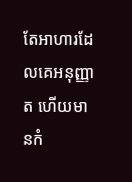តែអាហារដែលគេអនុញ្ញាត ហើយមានកំ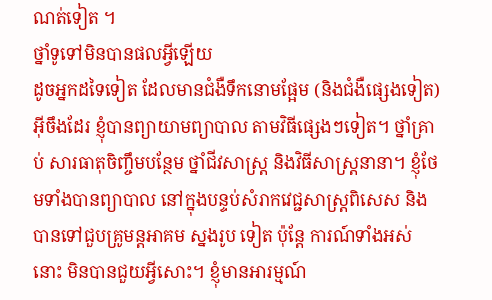ណត់ទៀត ។
ថ្នាំទូទៅមិនបានផលអ្វីឡើយ
ដូចអ្នកដទៃទៀត ដែលមានជំងឺទឹកនោមផ្អែម (និងជំងឺផ្សេងទៀត) អ៊ីចឹងដែរ ខ្ញុំបានព្យាយាមព្យាបាល តាមវិធីផ្សេងៗទៀត។ ថ្នាំគ្រាប់ សារធាតុចិញ្ចឹមបន្ថែម ថ្នាំជីវសាស្ត្រ និងវិធីសាស្រ្តនានា។ ខ្ញុំថែមទាំងបានព្យាបាល នៅក្នុងបន្ទប់សំរាកវេជ្ជសាស្ត្រពិសេស និងបានទៅជួបគ្រូមន្តអាគម ស្នងរូប ទៀត ប៉ុន្តែ ការណ៍ទាំងអស់នោះ មិនបានជួយអ្វីសោះ។ ខ្ញុំមានអារម្មណ៍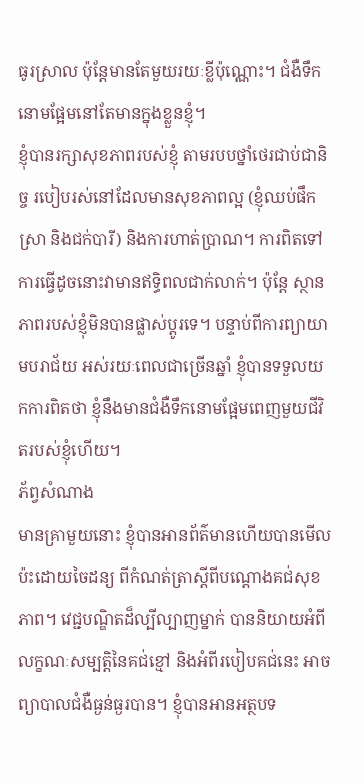ធូរស្រាល ប៉ុន្តែមានតែមួយរយៈខ្លីប៉ុណ្ណោះ។ ជំងឺទឹកនោមផ្អែមនៅតែមានក្នុងខ្លួនខ្ញុំ។
ខ្ញុំបានរក្សាសុខភាពរបស់ខ្ញុំ តាមរបបថ្នាំថេរជាប់ជានិច្ច របៀបរស់នៅដែលមានសុខភាពល្អ (ខ្ញុំឈប់ផឹកស្រា និងជក់បារី) និងការហាត់ប្រាណ។ ការពិតទៅ ការធ្វើដូចនោះវាមានឥទ្ធិពលជាក់លាក់។ ប៉ុន្តែ ស្ថានភាពរបស់ខ្ញុំមិនបានផ្លាស់ប្តូរទេ។ បន្ទាប់ពីការព្យាយាមបរាជ័យ អស់រយៈពេលជាច្រើនឆ្នាំ ខ្ញុំបានទទួលយកការពិតថា ខ្ញុំនឹងមានជំងឺទឹកនោមផ្អែមពេញមួយជីវិតរបស់ខ្ញុំហើយ។
ភ័ព្វសំណាង
មានគ្រាមួយនោះ ខ្ញុំបានអានព័ត៌មានហើយបានមើលប៉ះដោយចៃដន្យ ពីកំណត់ត្រាស្ដីពីបណ្ដោងគជ់សុខភាព។ វេជ្ជបណ្ឌិតដ៏ល្បីល្បាញម្នាក់ បាននិយាយអំពីលក្ខណៈសម្បត្តិនៃគជ់ខ្មៅ និងអំពីរបៀបគជ់នេះ អាចព្យាបាលជំងឺធ្ងន់ធ្ងរបាន។ ខ្ញុំបានអានអត្ថបទ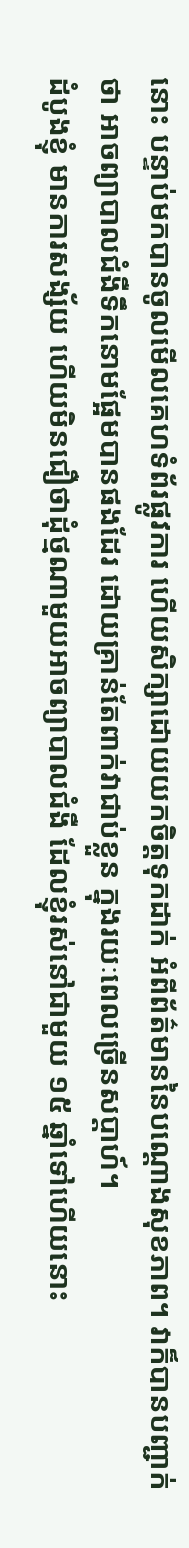នោះ បន្ទាប់មកបានចូលមើលគេហទំព័រផ្លូវការ ហើយសិក្សាដោយយកចិត្តទុកដាក់ អំពីព័ត៌មាននៃបណ្ដោងសុខភាព។ វាក៏បានបញ្ជាក់ថា អាចព្យាបាលជំងឺទឹកនោមផ្អែមបានផងដែរ ដោយគ្រាន់តែពាក់វាជាប់ខ្លួន ក្នុងរយៈពេលច្រើនសប្តាហ៍។
ដំបូងខ្ញុំ មានការសង្ស័យ ហើយមិនជឿថាដុំថ្មណាមួយអាចព្យាបាលជំងឺ ដែលខ្ញុំរស់នៅជាមួយ ១៥ ឆ្នាំទៅហើយនោះ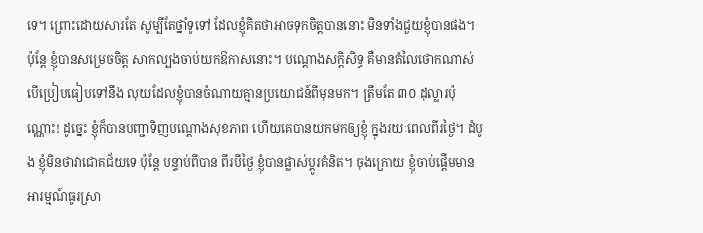ទេ។ ព្រោះដោយសារតែ សូម្បីតែថ្នាំទូទៅ ដែលខ្ញុំគិតថាអាចទុកចិត្តបាននោះ មិនទាំងជួយខ្ញុំបានផង។
ប៉ុន្តែ ខ្ញុំបានសម្រេចចិត្ត សាកល្បងចាប់យកឱកាសនោះ។ បណ្ដោងសក្តិសិទ្ធ គឺមានតំលៃថោកណាស់ បើប្រៀបធៀបទៅនឹង លុយដែលខ្ញុំបានចំណាយគ្មានប្រយោជន៍ពីមុនមក។ ត្រឹមតែ ៣០ ដុល្លារប៉ុណ្ណោះ! ដូច្នេះ ខ្ញុំក៏បានបញ្ជាទិញបណ្តោងសុខភាព ហើយគេបានយកមកឲ្យខ្ញុំ ក្នុងរយៈពេលពីរថ្ងៃ។ ដំបូង ខ្ញុំមិនថាវាជោគជ័យទេ ប៉ុន្តែ បន្ទាប់ពីបាន ពីរបីថ្ងៃ ខ្ញុំបានផ្លាស់ប្តូរគំនិត។ ចុងក្រោយ ខ្ញុំចាប់ផ្តើមមានអារម្មណ៍ធូរស្រា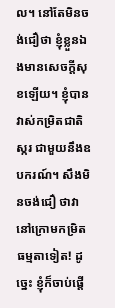ល។ នៅតែមិនចង់ជឿថា ខ្ញុំខ្លួនឯងមានសេចក្ដីសុខឡើយ។ ខ្ញុំបានវាស់កម្រិតជាតិស្ករ ជាមួយនឹងឧបករណ៍។ សឹងមិនចង់ជឿ ថាវានៅក្រោមកម្រិតធម្មតាទៀត! ដូច្នេះ ខ្ញុំក៏ចាប់ផ្តើ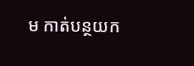ម កាត់បន្ថយក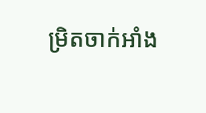ម្រិតចាក់អាំង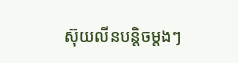ស៊ុយលីនបន្តិចម្តងៗ